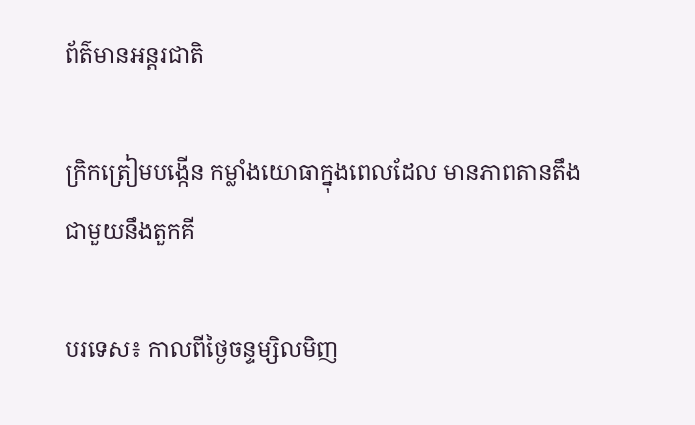ព័ត៌មានអន្តរជាតិ

ក្រិកត្រៀមបង្កើន កម្លាំងយោធាក្នុងពេលដែល មានភាពតានតឹង ជាមួយនឹងតួកគី

បរទេស៖ កាលពីថ្ងៃចន្ទម្សិលមិញ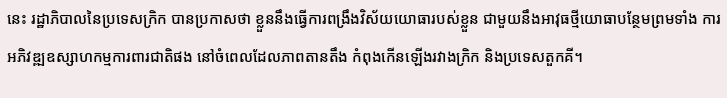នេះ រដ្ឋាភិបាលនៃប្រទេសក្រិក បានប្រកាសថា ខ្លួននឹងធ្វើការពង្រឹងវិស័យយោធារបស់ខ្លួន ជាមួយនឹងអាវុធថ្មីយោធាបន្ថែមព្រមទាំង ការអភិវឌ្ឍឧស្សាហកម្មការពារជាតិផង នៅចំពេលដែលភាពតានតឹង កំពុងកើនឡើងរវាងក្រិក និងប្រទេសតួកគី។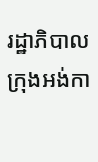រដ្ឋាភិបាល ក្រុងអង់កា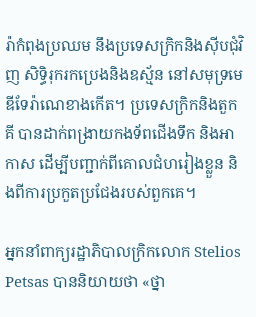រ៉ាកំពុងប្រឈម នឹងប្រទេសក្រិកនិងស៊ីបជុំវិញ សិទ្ធិរុករកប្រេងនិងឧស្ម័ន នៅសមុទ្រមេឌីទែរ៉ាណេខាងកើត។ ប្រទេសក្រិកនិងតួកគី បានដាក់ពង្រាយកងទ័ពជើងទឹក និងអាកាស ដើម្បីបញ្ជាក់ពីគោលជំហរៀងខ្លួន និងពីការប្រកួតប្រជែងរបស់ពួកគេ។

អ្នកនាំពាក្យរដ្ឋាភិបាលក្រិកលោក Stelios Petsas បាននិយាយថា «ថ្នា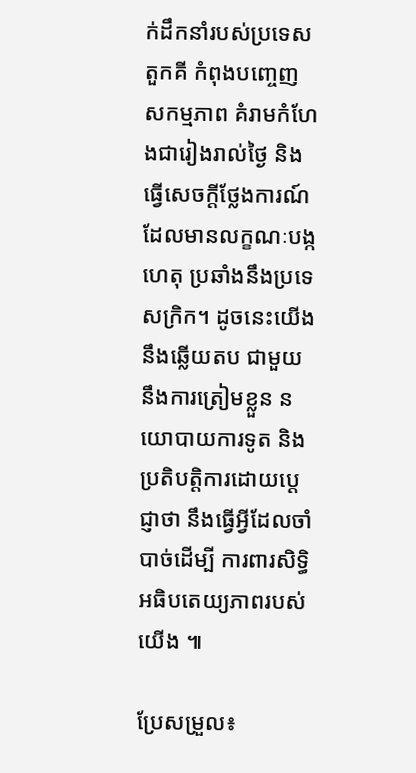ក់ដឹកនាំរបស់ប្រទេសតួកគី កំពុងបញ្ចេញសកម្មភាព គំរាមកំហែងជារៀងរាល់ថ្ងៃ និងធ្វើសេចក្តីថ្លែងការណ៍ ដែលមានលក្ខណៈបង្កហេតុ ប្រឆាំងនឹងប្រទេសក្រិក។ ដូចនេះយើងនឹងឆ្លើយតប ជាមួយនឹងការត្រៀមខ្លួន នយោបាយការទូត និងប្រតិបត្តិការដោយប្តេជ្ញាថា នឹងធ្វើអ្វីដែលចាំបាច់ដើម្បី ការពារសិទ្ធិអធិបតេយ្យភាពរបស់យើង ៕

ប្រែសម្រួល៖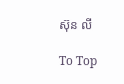ស៊ុន លី

To Top